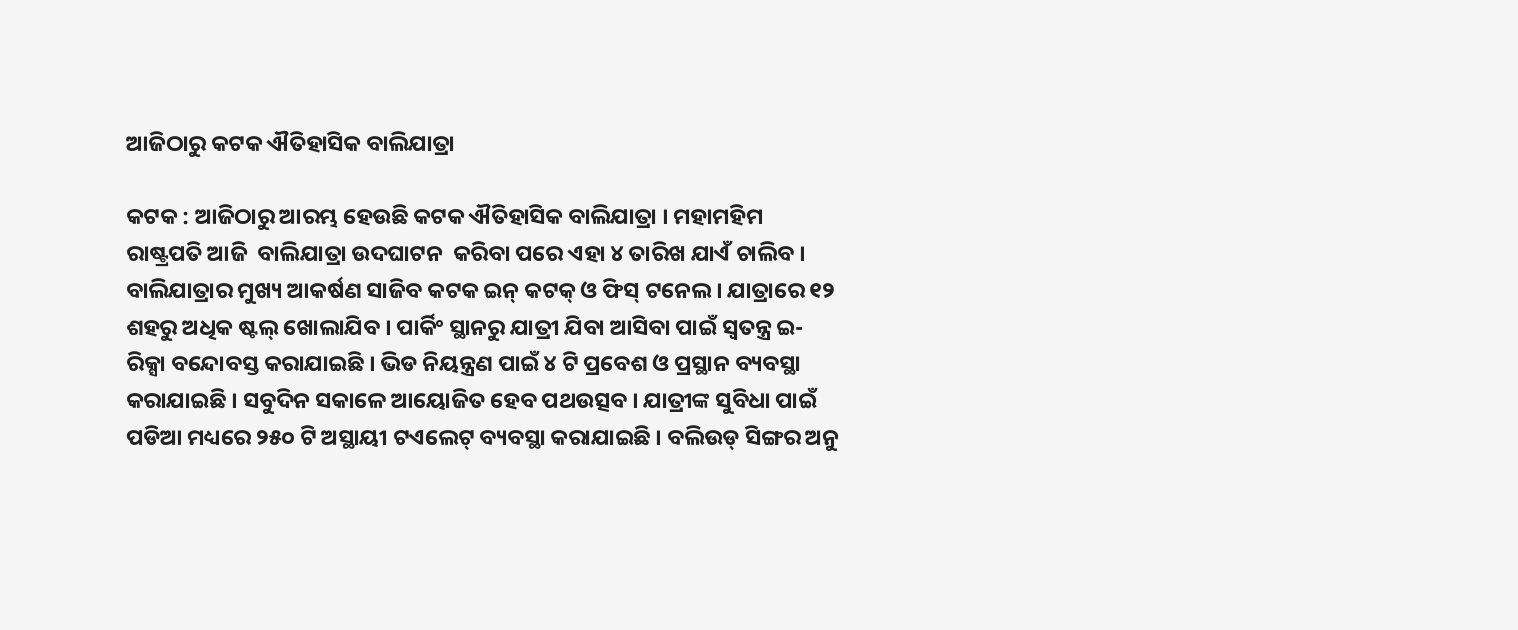ଆଜିଠାରୁ କଟକ ଐତିହାସିକ ବାଲିଯାତ୍ରା

କଟକ : ଆଜିଠାରୁ ଆରମ୍ଭ ହେଉଛି କଟକ ଐତିହାସିକ ବାଲିଯାତ୍ରା । ମହାମହିମ ରାଷ୍ଟ୍ରପତି ଆଜି  ବାଲିଯାତ୍ରା ଉଦଘାଟନ  କରିବା ପରେ ଏହା ୪ ତାରିଖ ଯାଏଁ ଚାଲିବ । ବାଲିଯାତ୍ରାର ମୁଖ୍ୟ ଆକର୍ଷଣ ସାଜିବ କଟକ ଇନ୍ କଟକ୍ ଓ ଫିସ୍ ଟନେଲ । ଯାତ୍ରାରେ ୧୨ ଶହରୁ ଅଧିକ ଷ୍ଟଲ୍ ଖୋଲାଯିବ । ପାର୍କିଂ ସ୍ଥାନରୁ ଯାତ୍ରୀ ଯିବା ଆସିବା ପାଇଁ ସ୍ବତନ୍ତ୍ର ଇ-ରିକ୍ସା ବନ୍ଦୋବସ୍ତ କରାଯାଇଛି । ଭିଡ ନିୟନ୍ତ୍ରଣ ପାଇଁ ୪ ଟି ପ୍ରବେଶ ଓ ପ୍ରସ୍ଥାନ ବ୍ୟବସ୍ଥା କରାଯାଇଛି । ସବୁଦିନ ସକାଳେ ଆୟୋଜିତ ହେବ ପଥଉତ୍ସବ । ଯାତ୍ରୀଙ୍କ ସୁବିଧା ପାଇଁ ପଡିଆ ମଧ୍ୟରେ ୨୫୦ ଟି ଅସ୍ଥାୟୀ ଟଏଲେଟ୍ ବ୍ୟବସ୍ଥା କରାଯାଇଛି । ବଲିଉଡ୍ ସିଙ୍ଗର ଅନୁ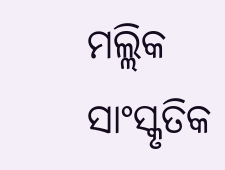ମଲ୍ଲିକ ସାଂସ୍କୃତିକ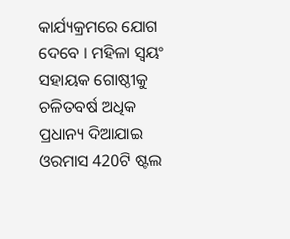କାର୍ଯ୍ୟକ୍ରମରେ ଯୋଗ ଦେବେ । ମହିଳା ସ୍ବୟଂ ସହାୟକ ଗୋଷ୍ଠୀକୁ ଚଳିତବର୍ଷ ଅଧିକ ପ୍ରଧାନ୍ୟ ଦିଆଯାଇ ଓରମାସ 420ଟି ଷ୍ଟଲ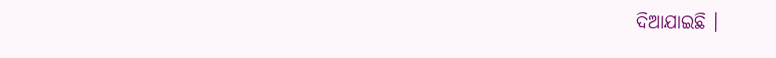ଦିଆଯାଇଛି ।